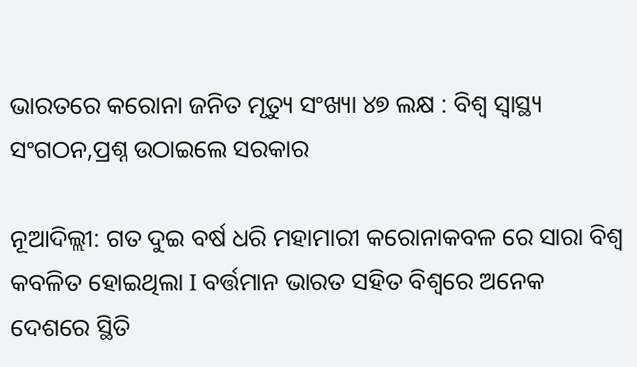ଭାରତରେ କରୋନା ଜନିତ ମୃତ୍ୟୁ ସଂଖ୍ୟା ୪୭ ଲକ୍ଷ : ବିଶ୍ୱ ସ୍ୱାସ୍ଥ୍ୟ ସଂଗଠନ,ପ୍ରଶ୍ନ ଉଠାଇଲେ ସରକାର

ନୂଆଦିଲ୍ଲୀ: ଗତ ଦୁଇ ବର୍ଷ ଧରି ମହାମାରୀ କରୋନାକବଳ ରେ ସାରା ବିଶ୍ୱ କବଳିତ ହୋଇଥିଲା I ବର୍ତ୍ତମାନ ଭାରତ ସହିତ ବିଶ୍ୱରେ ଅନେକ ଦେଶରେ ସ୍ଥିତି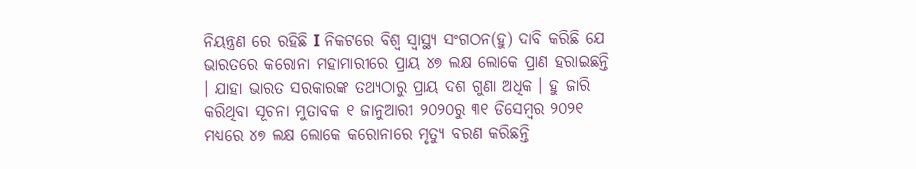ନିୟନ୍ତ୍ରଣ ରେ ରହିଛି I ନିକଟରେ ବିଶ୍ୱ ସ୍ୱାସ୍ଥ୍ୟ ସଂଗଠନ(ହୁ) ଦାବି କରିଛି ଯେ ଭାରତରେ କରୋନା ମହାମାରୀରେ ପ୍ରାୟ ୪୭ ଲକ୍ଷ ଲୋକେ ପ୍ରାଣ ହରାଇଛନ୍ତି । ଯାହା ଭାରତ ସରକାରଙ୍କ ତଥ୍ୟଠାରୁ ପ୍ରାୟ ଦଶ ଗୁଣା ଅଧିକ । ହୁ ଜାରି କରିଥିବା ସୂଚନା ମୁତାବକ ୧ ଜାନୁଆରୀ ୨୦୨୦ରୁ ୩୧ ଡିସେମ୍ବର ୨୦୨୧ ମଧ୍ୟରେ ୪୭ ଲକ୍ଷ ଲୋକେ କରୋନାରେ ମୃତ୍ୟୁ ବରଣ କରିଛନ୍ତି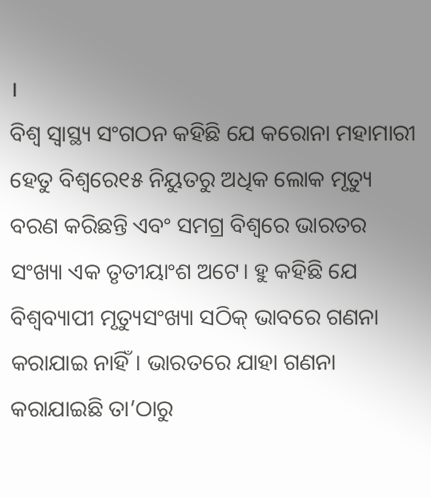।
ବିଶ୍ୱ ସ୍ୱାସ୍ଥ୍ୟ ସଂଗଠନ କହିଛି ଯେ କରୋନା ମହାମାରୀ ହେତୁ ବିଶ୍ୱରେ୧୫ ନିୟୁତରୁ ଅଧିକ ଲୋକ ମୃତ୍ୟୁ ବରଣ କରିଛନ୍ତି ଏବଂ ସମଗ୍ର ବିଶ୍ୱରେ ଭାରତର ସଂଖ୍ୟା ଏକ ତୃତୀୟାଂଶ ଅଟେ। ହୁ କହିଛି ଯେ ବିଶ୍ୱବ୍ୟାପୀ ମୃତ୍ୟୁସଂଖ୍ୟା ସଠିକ୍ ଭାବରେ ଗଣନା କରାଯାଇ ନାହିଁ। ଭାରତରେ ଯାହା ଗଣନା କରାଯାଇଛି ତା’ଠାରୁ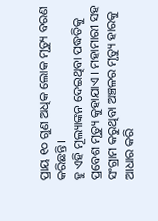ପ୍ରାୟ ୧୦ ଗୁଣ ଅଧିକ ଲୋକ ମୃତ୍ୟୁ ବରଣ କରିଛନ୍ତି।
ହୁ ଏହି ମୂଲ୍ୟାଙ୍କନ ଦେଇଥିବା ପଦ୍ଧତିକୁ ପ୍ରବେଶ ମୃତ୍ୟୁ କୁହାଯାଏ । ମହାମାରୀ ସହ ସଂଗ୍ରାମ କରୁଥିବା ଅଞ୍ଚଳର ମୃତ୍ୟୁ ହାରକୁ ଆଧାର କରି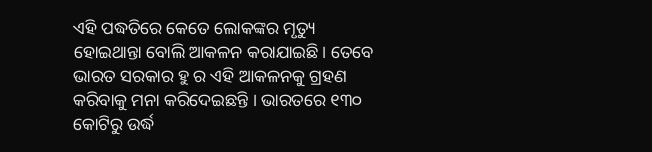ଏହି ପଦ୍ଧତିରେ କେତେ ଲୋକଙ୍କର ମୃତ୍ୟୁ ହୋଇଥାନ୍ତା ବୋଲି ଆକଳନ କରାଯାଇଛି। ତେବେ ଭାରତ ସରକାର ହୁ ର ଏହି ଆକଳନକୁ ଗ୍ରହଣ କରିବାକୁ ମନା କରିଦେଇଛନ୍ତି । ଭାରତରେ ୧୩୦ କୋଟିରୁ ଉର୍ଦ୍ଧ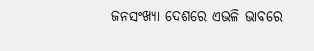ଜନସଂଖ୍ୟା ଦେଶରେ ଏଭଳି ଭାବରେ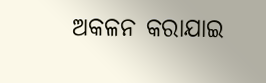ଅକଳନ କରାଯାଇ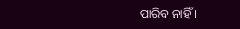ପାରିବ ନାହିଁ ।